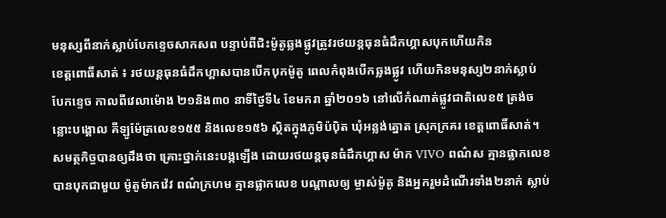មនុស្សពីនាក់ស្លាប់បែកខ្ទេចសាកសព បន្ទាប់ពីជិះម៉ូតូឆ្លងផ្លូវត្រូវរថយន្តធុនធំដឹកហ្គាសបុកហើយកិន
ខេត្តពោធិ៍សាត់ ៖ រថយន្តធុនធំដឹកហ្គាសបានបើកបុកម៉ូតូ ពេលកំពុងបើកឆ្លងផ្លូវ ហើយកិនមនុស្ស២នាក់ស្លាប់ បែកខ្ទេច កាលពីវេលាម៉ោង ២១និង៣០ នាទីថ្ងៃទី៤ ខែមករា ឆ្នាំ២០១៦ នៅលើកំណាត់ផ្លូវជាតិលេខ៥ ត្រង់ចន្លោះបង្គោល គីឡូម៉ែត្រលេខ១៥៥ និងលេខ១៥៦ ស្ថិតក្នុងភូមិប៉ប៉ិត ឃុំអន្លង់ត្នោត ស្រុកក្រគរ ខេត្តពោធិ៍សាត់។
សមត្ថកិច្ចបានឲ្យដឹងថា គ្រោះថ្នាក់នេះបង្កឡើង ដោយរថយន្តធុនធំដឹកហ្គាស ម៉ាក VIVO ពណ៌ស គ្មានផ្លាកលេខ បានបុកជាមួយ ម៉ូតូម៉ាកវ៉េវ ពណ៌ក្រហម គ្មានផ្លាកលេខ បណ្ដាលឲ្យ ម្ចាស់ម៉ូតូ និងអ្នករួមដំណើរទាំង២នាក់ ស្លាប់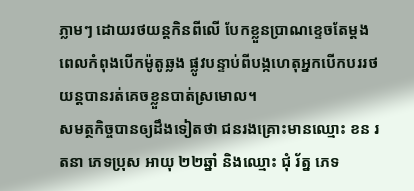ភ្លាមៗ ដោយរថយន្តកិនពីលើ បែកខ្លួនប្រាណខ្ទេចតែម្តង ពេលកំពុងបើកម៉ូតូឆ្លង ផ្លូវបន្ទាប់ពីបង្កហេតុអ្នកបើកបររថយន្តបានរត់គេចខ្លួនបាត់ស្រមោល។
សមត្ថកិច្ចបានឲ្យដឹងទៀតថា ជនរងគ្រោះមានឈ្មោះ ខន រតនា ភេទប្រុស អាយុ ២២ឆ្នាំ និងឈ្មោះ ជុំ រ័ត្ន ភេទ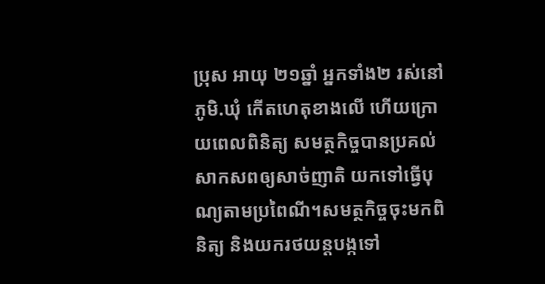ប្រុស អាយុ ២១ឆ្នាំ អ្នកទាំង២ រស់នៅភូមិ.ឃុំ កើតហេតុខាងលើ ហើយក្រោយពេលពិនិត្យ សមត្ថកិច្ចបានប្រគល់សាកសពឲ្យសាច់ញាតិ យកទៅធ្វើបុណ្យតាមប្រពៃណី។សមត្ថកិច្ចចុះមកពិនិត្យ និងយករថយន្តបង្កទៅ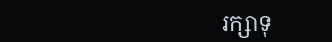រក្សាទុ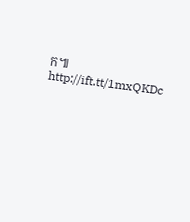ក៕
http://ift.tt/1mxQKDc